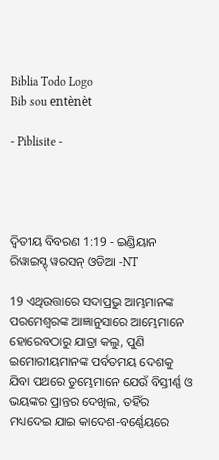Biblia Todo Logo
Bib sou entènèt

- Piblisite -




ଦ୍ଵିତୀୟ ବିବରଣ 1:19 - ଇଣ୍ଡିୟାନ ରିୱାଇସ୍ଡ୍ ୱରସନ୍ ଓଡିଆ -NT

19 ଏଥିଉତ୍ତାରେ ସଦାପ୍ରଭୁ ଆମ୍ଭମାନଙ୍କ ପରମେଶ୍ୱରଙ୍କ ଆଜ୍ଞାନୁସାରେ ଆମ୍ଭେମାନେ ହୋରେବଠାରୁ ଯାତ୍ରା କଲୁ, ପୁଣି ଇମୋରୀୟମାନଙ୍କ ପର୍ବତମୟ ଦେଶକୁ ଯିବା ପଥରେ ତୁମ୍ଭେମାନେ ଯେଉଁ ବିସ୍ତୀର୍ଣ୍ଣ ଓ ଭୟଙ୍କର ପ୍ରାନ୍ତର ଦେଖିଲ, ତହିଁର ମଧ୍ୟଦେଇ ଯାଇ କାଦେଶ-ବର୍ଣ୍ଣେୟରେ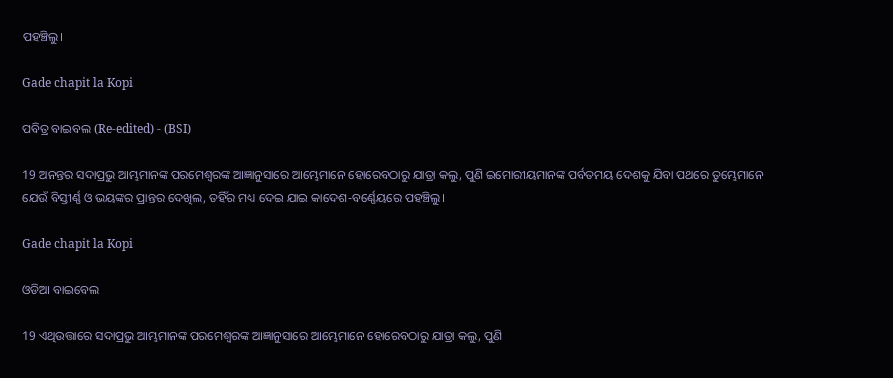ପହଞ୍ଚିଲୁ।

Gade chapit la Kopi

ପବିତ୍ର ବାଇବଲ (Re-edited) - (BSI)

19 ଅନନ୍ତର ସଦାପ୍ରଭୁ ଆମ୍ଭମାନଙ୍କ ପରମେଶ୍ଵରଙ୍କ ଆଜ୍ଞାନୁସାରେ ଆମ୍ଭେମାନେ ହୋରେବଠାରୁ ଯାତ୍ରା କଲୁ, ପୁଣି ଇମୋରୀୟମାନଙ୍କ ପର୍ବତମୟ ଦେଶକୁ ଯିବା ପଥରେ ତୁମ୍ଭେମାନେ ଯେଉଁ ବିସ୍ତୀର୍ଣ୍ଣ ଓ ଭୟଙ୍କର ପ୍ରାନ୍ତର ଦେଖିଲ, ତହିଁର ମଧ୍ୟ ଦେଇ ଯାଇ କାଦେଶ-ବର୍ଣ୍ଣେୟରେ ପହଞ୍ଚିଲୁ।

Gade chapit la Kopi

ଓଡିଆ ବାଇବେଲ

19 ଏଥିଉତ୍ତାରେ ସଦାପ୍ରଭୁ ଆମ୍ଭମାନଙ୍କ ପରମେଶ୍ୱରଙ୍କ ଆଜ୍ଞାନୁସାରେ ଆମ୍ଭେମାନେ ହୋରେବଠାରୁ ଯାତ୍ରା କଲୁ, ପୁଣି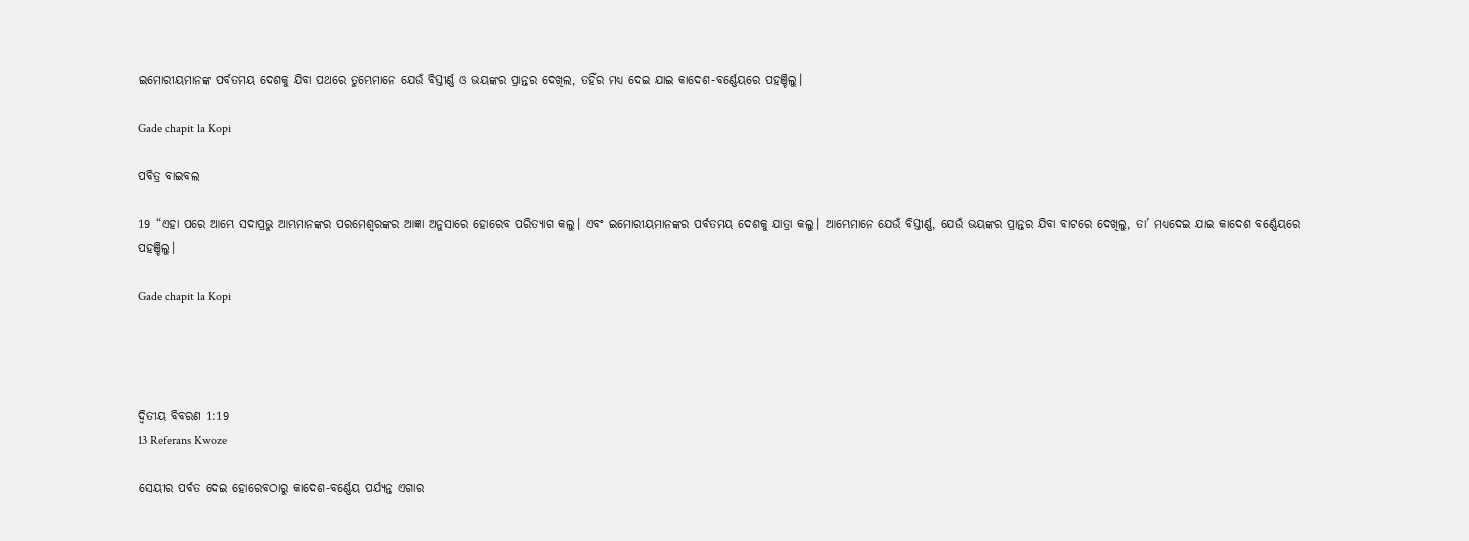ଇମୋରୀୟମାନଙ୍କ ପର୍ବତମୟ ଦେଶକୁ ଯିବା ପଥରେ ତୁମ୍ଭେମାନେ ଯେଉଁ ବିସ୍ତୀର୍ଣ୍ଣ ଓ ଭୟଙ୍କର ପ୍ରାନ୍ତର ଦେଖିଲ, ତହିଁର ମଧ୍ୟ ଦେଇ ଯାଇ କାଦେଶ-ବର୍ଣ୍ଣେୟରେ ପହଞ୍ଚିଲୁ।

Gade chapit la Kopi

ପବିତ୍ର ବାଇବଲ

19 “ଏହା ପରେ ଆମ୍ଭେ ସଦାପ୍ରଭୁ ଆମ୍ଭମାନଙ୍କର ପରମେଶ୍ୱରଙ୍କର ଆଜ୍ଞା ଅନୁସାରେ ହୋରେବ ପରିତ୍ୟାଗ କଲୁ। ଏବଂ ଇମୋରୀୟମାନଙ୍କର ପର୍ବତମୟ ଦେଶକୁ ଯାତ୍ରା କଲୁ। ଆମ୍ଭେମାନେ ଯେଉଁ ବିସ୍ତୀର୍ଣ୍ଣ, ଯେଉଁ ଭୟଙ୍କର ପ୍ରାନ୍ତର ଯିବା ବାଟରେ ଦେଖିଲୁ, ତା’ ମଧ୍ୟଦେଇ ଯାଇ କାଦେଶ ବର୍ଣ୍ଣେୟରେ ପହଞ୍ଚିଲୁ।

Gade chapit la Kopi




ଦ୍ଵିତୀୟ ବିବରଣ 1:19
13 Referans Kwoze

ସେୟୀର ପର୍ବତ ଦେଇ ହୋରେବଠାରୁ କାଦେଶ-ବର୍ଣ୍ଣେୟ ପର୍ଯ୍ୟନ୍ତ ଏଗାର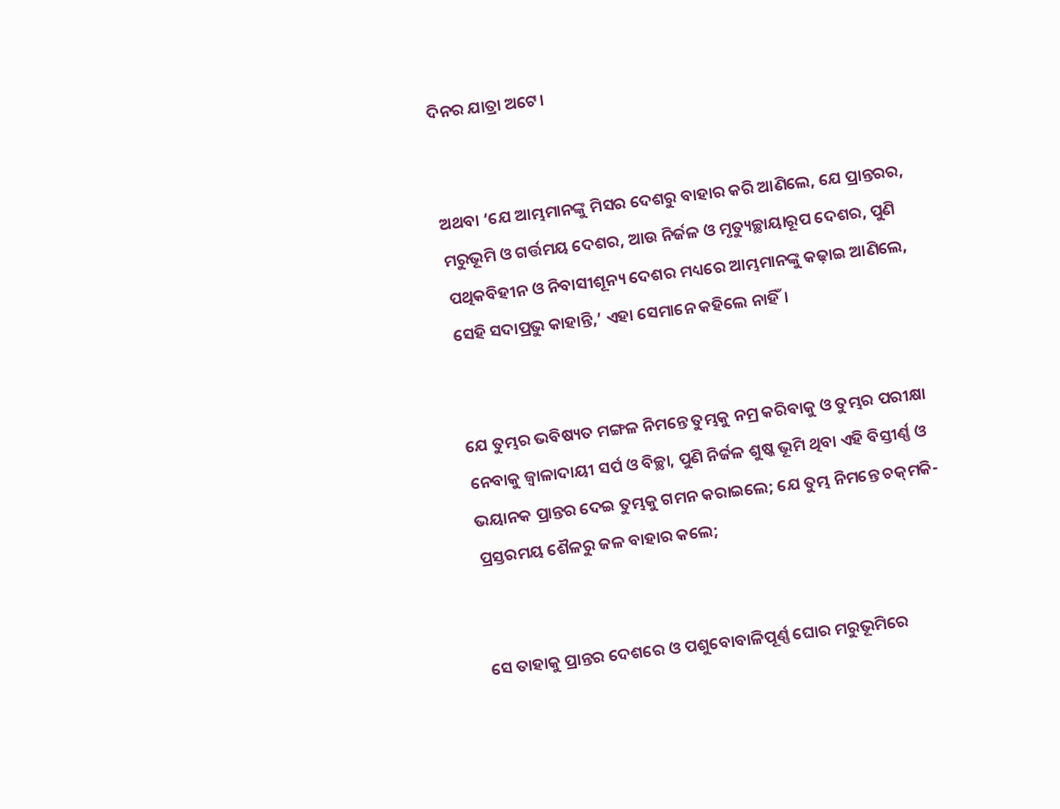ଦିନର ଯାତ୍ରା ଅଟେ।


ଅଥବା ‘ଯେ ଆମ୍ଭମାନଙ୍କୁ ମିସର ଦେଶରୁ ବାହାର କରି ଆଣିଲେ, ଯେ ପ୍ରାନ୍ତରର, ମରୁଭୂମି ଓ ଗର୍ତ୍ତମୟ ଦେଶର, ଆଉ ନିର୍ଜଳ ଓ ମୃତ୍ୟୁଚ୍ଛାୟାରୂପ ଦେଶର, ପୁଣି ପଥିକବିହୀନ ଓ ନିବାସୀଶୂନ୍ୟ ଦେଶର ମଧ୍ୟରେ ଆମ୍ଭମାନଙ୍କୁ କଢ଼ାଇ ଆଣିଲେ, ସେହି ସଦାପ୍ରଭୁ କାହାନ୍ତି,’ ଏହା ସେମାନେ କହିଲେ ନାହିଁ।


ଯେ ତୁମ୍ଭର ଭବିଷ୍ୟତ ମଙ୍ଗଳ ନିମନ୍ତେ ତୁମ୍ଭକୁ ନମ୍ର କରିବାକୁ ଓ ତୁମ୍ଭର ପରୀକ୍ଷା ନେବାକୁ ଜ୍ୱାଳାଦାୟୀ ସର୍ପ ଓ ବିଚ୍ଛା, ପୁଣି ନିର୍ଜଳ ଶୁଷ୍କ ଭୂମି ଥିବା ଏହି ବିସ୍ତୀର୍ଣ୍ଣ ଓ ଭୟାନକ ପ୍ରାନ୍ତର ଦେଇ ତୁମ୍ଭକୁ ଗମନ କରାଇଲେ; ଯେ ତୁମ୍ଭ ନିମନ୍ତେ ଚକ୍‍ମକି-ପ୍ରସ୍ତରମୟ ଶୈଳରୁ ଜଳ ବାହାର କଲେ;


ସେ ତାହାକୁ ପ୍ରାନ୍ତର ଦେଶରେ ଓ ପଶୁବୋବାଳିପୂର୍ଣ୍ଣ ଘୋର ମରୁଭୂମିରେ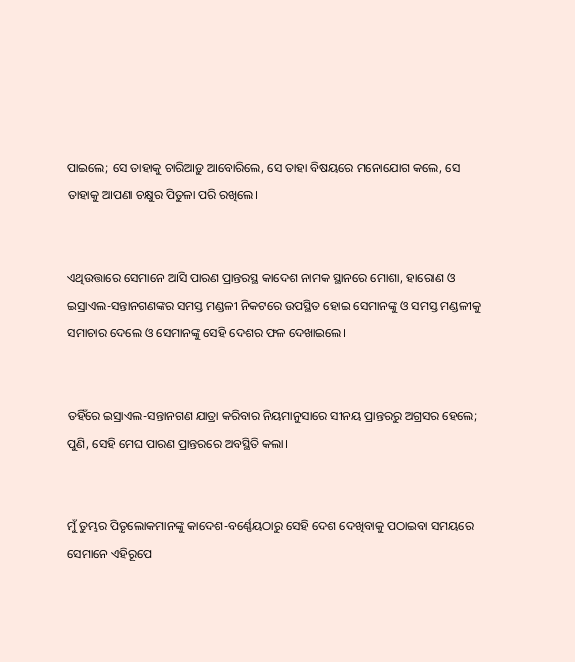ପାଇଲେ; ସେ ତାହାକୁ ଚାରିଆଡ଼ୁ ଆବୋରିଲେ, ସେ ତାହା ବିଷୟରେ ମନୋଯୋଗ କଲେ, ସେ ତାହାକୁ ଆପଣା ଚକ୍ଷୁର ପିତୁଳା ପରି ରଖିଲେ।


ଏଥିଉତ୍ତାରେ ସେମାନେ ଆସି ପାରଣ ପ୍ରାନ୍ତରସ୍ଥ କାଦେଶ ନାମକ ସ୍ଥାନରେ ମୋଶା, ହାରୋଣ ଓ ଇସ୍ରାଏଲ-ସନ୍ତାନଗଣଙ୍କର ସମସ୍ତ ମଣ୍ଡଳୀ ନିକଟରେ ଉପସ୍ଥିତ ହୋଇ ସେମାନଙ୍କୁ ଓ ସମସ୍ତ ମଣ୍ଡଳୀକୁ ସମାଚାର ଦେଲେ ଓ ସେମାନଙ୍କୁ ସେହି ଦେଶର ଫଳ ଦେଖାଇଲେ।


ତହିଁରେ ଇସ୍ରାଏଲ-ସନ୍ତାନଗଣ ଯାତ୍ରା କରିବାର ନିୟମାନୁସାରେ ସୀନୟ ପ୍ରାନ୍ତରରୁ ଅଗ୍ରସର ହେଲେ; ପୁଣି, ସେହି ମେଘ ପାରଣ ପ୍ରାନ୍ତରରେ ଅବସ୍ଥିତି କଲା।


ମୁଁ ତୁମ୍ଭର ପିତୃଲୋକମାନଙ୍କୁ କାଦେଶ-ବର୍ଣ୍ଣେୟଠାରୁ ସେହି ଦେଶ ଦେଖିବାକୁ ପଠାଇବା ସମୟରେ ସେମାନେ ଏହିରୂପେ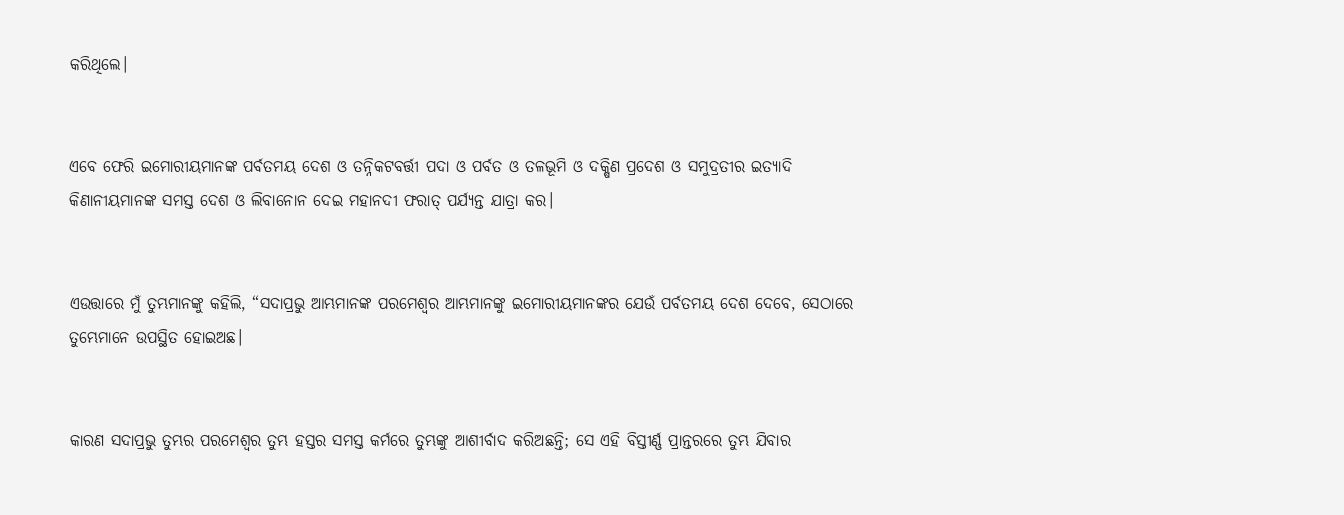କରିଥିଲେ।


ଏବେ ଫେରି ଇମୋରୀୟମାନଙ୍କ ପର୍ବତମୟ ଦେଶ ଓ ତନ୍ନିକଟବର୍ତ୍ତୀ ପଦା ଓ ପର୍ବତ ଓ ତଳଭୂମି ଓ ଦକ୍ଷିଣ ପ୍ରଦେଶ ଓ ସମୁଦ୍ରତୀର ଇତ୍ୟାଦି କିଣାନୀୟମାନଙ୍କ ସମସ୍ତ ଦେଶ ଓ ଲିବାନୋନ ଦେଇ ମହାନଦୀ ଫରାତ୍‍ ପର୍ଯ୍ୟନ୍ତ ଯାତ୍ରା କର।


ଏଉତ୍ତାରେ ମୁଁ ତୁମ୍ଭମାନଙ୍କୁ କହିଲି, “ସଦାପ୍ରଭୁ ଆମ୍ଭମାନଙ୍କ ପରମେଶ୍ୱର ଆମ୍ଭମାନଙ୍କୁ ଇମୋରୀୟମାନଙ୍କର ଯେଉଁ ପର୍ବତମୟ ଦେଶ ଦେବେ, ସେଠାରେ ତୁମ୍ଭେମାନେ ଉପସ୍ଥିତ ହୋଇଅଛ।


କାରଣ ସଦାପ୍ରଭୁ ତୁମ୍ଭର ପରମେଶ୍ୱର ତୁମ୍ଭ ହସ୍ତର ସମସ୍ତ କର୍ମରେ ତୁମ୍ଭଙ୍କୁ ଆଶୀର୍ବାଦ କରିଅଛନ୍ତି; ସେ ଏହି ବିସ୍ତୀର୍ଣ୍ଣ ପ୍ରାନ୍ତରରେ ତୁମ୍ଭ ଯିବାର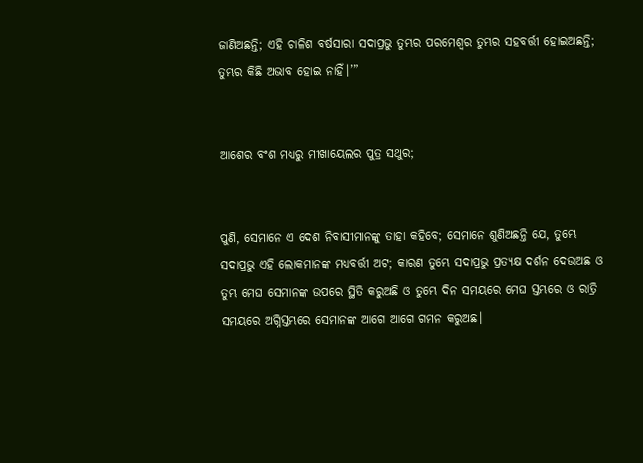ଜାଣିଅଛନ୍ତି; ଏହି ଚାଳିଶ ବର୍ଷସାରା ସଦାପ୍ରଭୁ ତୁମ୍ଭର ପରମେଶ୍ୱର ତୁମ୍ଭର ସହବର୍ତ୍ତୀ ହୋଇଅଛନ୍ତି; ତୁମ୍ଭର କିଛି ଅଭାବ ହୋଇ ନାହିଁ।’”


ଆଶେର ବଂଶ ମଧ୍ୟରୁ ମୀଖାୟେଲର ପୁତ୍ର ସଥୁର;


ପୁଣି, ସେମାନେ ଏ ଦେଶ ନିବାସୀମାନଙ୍କୁ ତାହା କହିବେ; ସେମାନେ ଶୁଣିଅଛନ୍ତି ଯେ, ତୁମ୍ଭେ ସଦାପ୍ରଭୁ ଏହି ଲୋକମାନଙ୍କ ମଧ୍ୟବର୍ତ୍ତୀ ଅଟ; କାରଣ ତୁମ୍ଭେ ସଦାପ୍ରଭୁ ପ୍ରତ୍ୟକ୍ଷ ଦର୍ଶନ ଦେଉଅଛ ଓ ତୁମ୍ଭ ମେଘ ସେମାନଙ୍କ ଉପରେ ସ୍ଥିତି କରୁଅଛି ଓ ତୁମ୍ଭେ ଦିନ ସମୟରେ ମେଘ ସ୍ତମ୍ଭରେ ଓ ରାତ୍ରି ସମୟରେ ଅଗ୍ନିସ୍ତମ୍ଭରେ ସେମାନଙ୍କ ଆଗେ ଆଗେ ଗମନ କରୁଅଛ।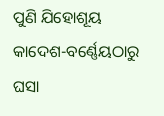ପୁଣି ଯିହୋଶୂୟ କାଦେଶ-ବର୍ଣ୍ଣେୟଠାରୁ ଘସା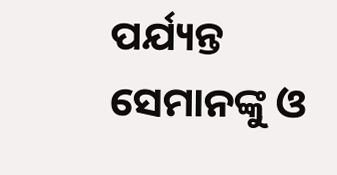ପର୍ଯ୍ୟନ୍ତ ସେମାନଙ୍କୁ ଓ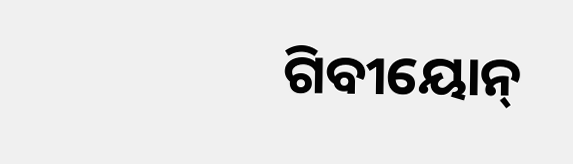ଗିବୀୟୋନ୍‍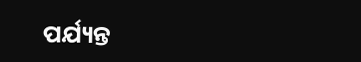ପର୍ଯ୍ୟନ୍ତ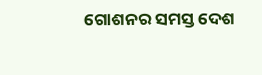ଗୋଶନର ସମସ୍ତ ଦେଶ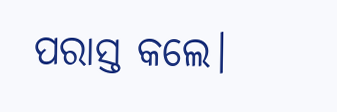ପରାସ୍ତ କଲେ।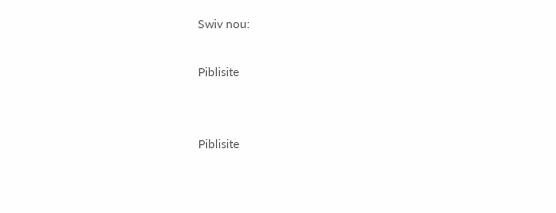Swiv nou:

Piblisite


Piblisite